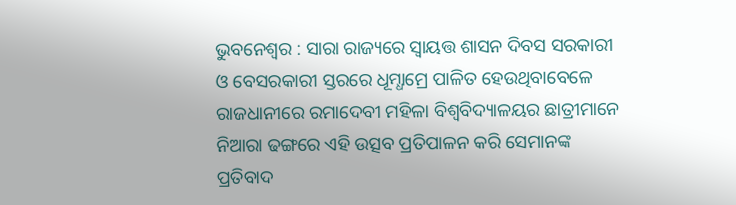ଭୁବନେଶ୍ୱର : ସାରା ରାଜ୍ୟରେ ସ୍ୱାୟତ୍ତ ଶାସନ ଦିବସ ସରକାରୀ ଓ ବେସରକାରୀ ସ୍ତରରେ ଧୂମ୍ଧାମ୍ରେ ପାଳିତ ହେଉଥିବାବେଳେ ରାଜଧାନୀରେ ରମାଦେବୀ ମହିଳା ବିଶ୍ୱବିଦ୍ୟାଳୟର ଛାତ୍ରୀମାନେ ନିଆରା ଢଙ୍ଗରେ ଏହି ଉତ୍ସବ ପ୍ରତିପାଳନ କରି ସେମାନଙ୍କ ପ୍ରତିବାଦ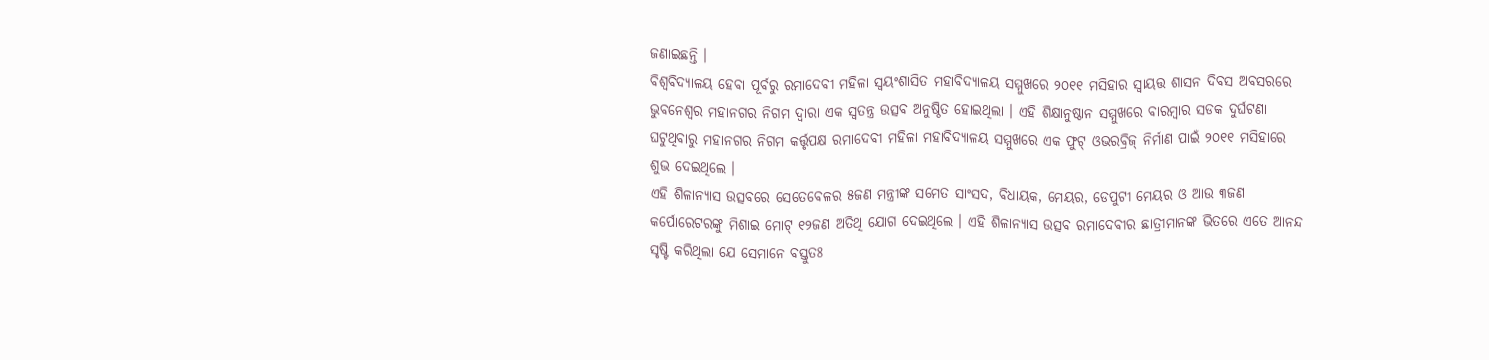ଜଣାଇଛନ୍ତି ।
ବିଶ୍ୱବିଦ୍ୟାଳୟ ହେବା ପୂର୍ବରୁ ରମାଦେବୀ ମହିଳା ସ୍ୱୟଂଶାସିତ ମହାବିଦ୍ୟାଳୟ ସମ୍ମୁଖରେ ୨୦୧୧ ମସିହାର ସ୍ୱାୟତ୍ତ ଶାସନ ଦିବସ ଅବସରରେ ଭୁବନେଶ୍ୱର ମହାନଗର ନିଗମ ଦ୍ୱାରା ଏକ ସ୍ୱତନ୍ତ୍ର ଉତ୍ସବ ଅନୁଷ୍ଠିତ ହୋଇଥିଲା । ଏହି ଶିକ୍ଷାନୁଷ୍ଠାନ ସମ୍ମୁଖରେ ବାରମ୍ବାର ସଡକ ଦୁର୍ଘଟଣା ଘଟୁଥିବାରୁ ମହାନଗର ନିଗମ କର୍ତ୍ତୃପକ୍ଷ ରମାଦେବୀ ମହିଳା ମହାବିଦ୍ୟାଳୟ ସମ୍ମୁଖରେ ଏକ ଫୁଟ୍ ଓଭରବ୍ରିଜ୍ ନିର୍ମାଣ ପାଇଁ ୨୦୧୧ ମସିହାରେ ଶୁଭ ଦେଇଥିଲେ ।
ଏହି ଶିଳାନ୍ୟାସ ଉତ୍ସବରେ ସେତେବେଳର ୫ଜଣ ମନ୍ତ୍ରୀଙ୍କ ସମେତ ସାଂସଦ, ବିଧାୟକ, ମେୟର, ଡେପୁଟୀ ମେୟର ଓ ଆଉ ୩ଜଣ କର୍ପୋରେଟରଙ୍କୁ ମିଶାଇ ମୋଟ୍ ୧୨ଜଣ ଅତିଥି ଯୋଗ ଦେଇଥିଲେ । ଏହି ଶିଳାନ୍ୟାସ ଉତ୍ସବ ରମାଦେବୀର ଛାତ୍ରୀମାନଙ୍କ ଭିତରେ ଏତେ ଆନନ୍ଦ ସୃଷ୍ଟି କରିଥିଲା ଯେ ସେମାନେ ବସ୍ତୁତଃ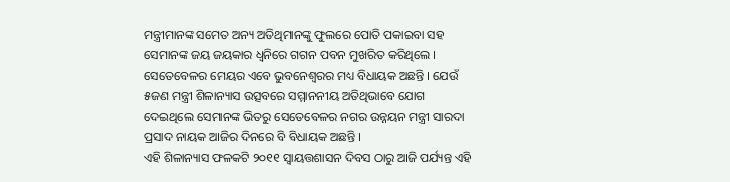ମନ୍ତ୍ରୀମାନଙ୍କ ସମେତ ଅନ୍ୟ ଅତିଥିମାନଙ୍କୁ ଫୁଲରେ ପୋତି ପକାଇବା ସହ ସେମାନଙ୍କ ଜୟ ଜୟକାର ଧ୍ୱନିରେ ଗଗନ ପବନ ମୁଖରିତ କରିଥିଲେ ।
ସେତେବେଳର ମେୟର ଏବେ ଭୁବନେଶ୍ୱରର ମଧ୍ୟ ବିଧାୟକ ଅଛନ୍ତି । ଯେଉଁ ୫ଜଣ ମନ୍ତ୍ରୀ ଶିଳାନ୍ୟାସ ଉତ୍ସବରେ ସମ୍ମାନନୀୟ ଅତିଥିଭାବେ ଯୋଗ ଦେଇଥିଲେ ସେମାନଙ୍କ ଭିତରୁ ସେତେବେଳର ନଗର ଉନ୍ନୟନ ମନ୍ତ୍ରୀ ସାରଦା ପ୍ରସାଦ ନାୟକ ଆଜିର ଦିନରେ ବି ବିଧାୟକ ଅଛନ୍ତି ।
ଏହି ଶିଳାନ୍ୟାସ ଫଳକଟି ୨୦୧୧ ସ୍ୱାୟତ୍ତଶାସନ ଦିବସ ଠାରୁ ଆଜି ପର୍ଯ୍ୟନ୍ତ ଏହି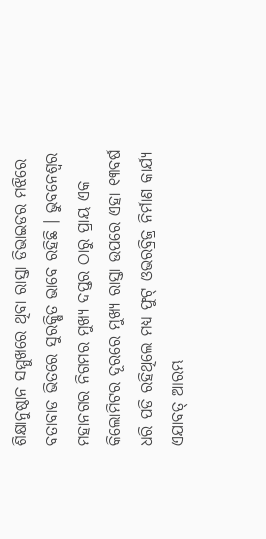ଶିକ୍ଷାନୁଷ୍ଠାନ ସମ୍ମୁଖରେ ଥିବା ରାସ୍ତା ଡିଭାଇଡର ମଝିରେ ବତାବାଡ ଭିତରେ ସୁରକ୍ଷିତ ଭାବେ ରହିଛି । ଭୁବନେଶ୍ୱର ମହାନଗର ନିଗମର ମୁଖ୍ୟ ଦପ୍ତର ଠାରୁ ପ୍ରାୟ ଏକ କିଲୋମିଟର ଦୂରରେ ମୁଖ୍ୟ ରାସ୍ତା ଉପରେ ଏହା ୧୩ବର୍ଷ ଧରି ପଡି ରହିଥିଲେ ମଧ୍ୟ ଫୁଟ୍ ଓଭରବ୍ରିଜ୍ର ନିର୍ମାଣ କାର୍ଯ୍ୟ ଏଯାବତ୍ ଆରମ୍ଭ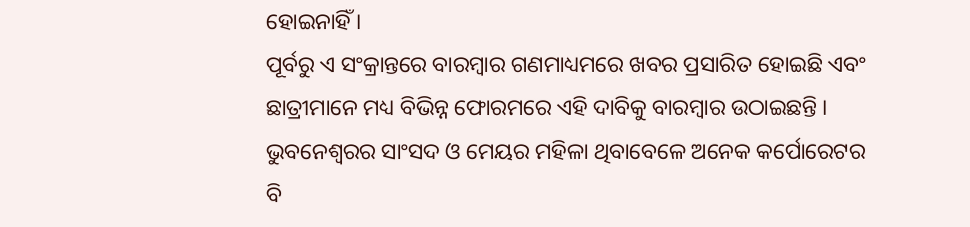ହୋଇନାହିଁ ।
ପୂର୍ବରୁ ଏ ସଂକ୍ରାନ୍ତରେ ବାରମ୍ବାର ଗଣମାଧ୍ୟମରେ ଖବର ପ୍ରସାରିତ ହୋଇଛି ଏବଂ ଛାତ୍ରୀମାନେ ମଧ୍ୟ ବିଭିନ୍ନ ଫୋରମରେ ଏହି ଦାବିକୁ ବାରମ୍ବାର ଉଠାଇଛନ୍ତି । ଭୁବନେଶ୍ୱରର ସାଂସଦ ଓ ମେୟର ମହିଳା ଥିବାବେଳେ ଅନେକ କର୍ପୋରେଟର ବି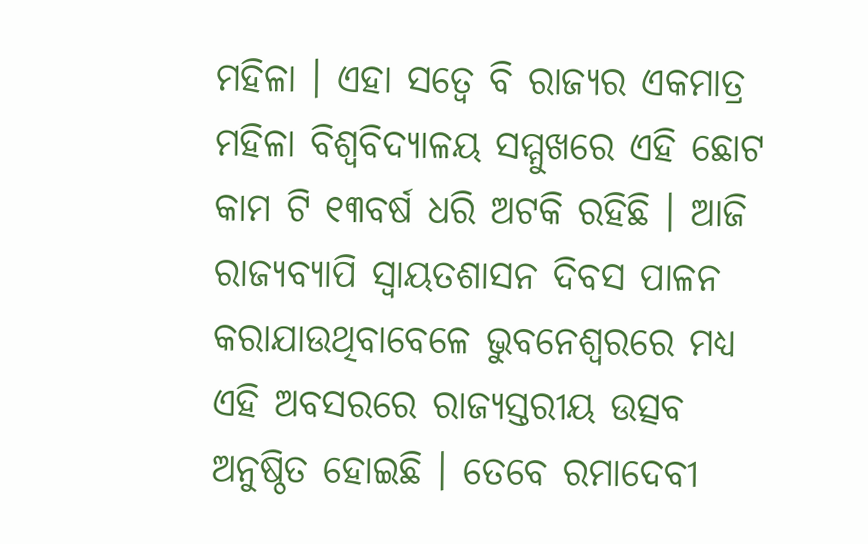ମହିଳା । ଏହା ସତ୍ୱେ ବି ରାଜ୍ୟର ଏକମାତ୍ର ମହିଳା ବିଶ୍ୱବିଦ୍ୟାଳୟ ସମ୍ମୁଖରେ ଏହି ଛୋଟ କାମ ଟି ୧୩ବର୍ଷ ଧରି ଅଟକି ରହିଛି । ଆଜି ରାଜ୍ୟବ୍ୟାପି ସ୍ୱାୟତଶାସନ ଦିବସ ପାଳନ କରାଯାଉଥିବାବେଳେ ଭୁବନେଶ୍ୱରରେ ମଧ୍ୟ ଏହି ଅବସରରେ ରାଜ୍ୟସ୍ତରୀୟ ଉତ୍ସବ ଅନୁଷ୍ଠିତ ହୋଇଛି । ତେବେ ରମାଦେବୀ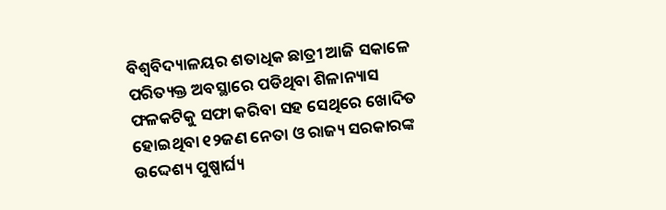ବିଶ୍ୱବିଦ୍ୟାଳୟର ଶତାଧିକ ଛାତ୍ରୀ ଆଜି ସକାଳେ ପରିତ୍ୟକ୍ତ ଅବସ୍ଥାରେ ପଡିଥିବା ଶିଳାନ୍ୟାସ ଫଳକଟିକୁ ସଫା କରିବା ସହ ସେଥିରେ ଖୋଦିତ ହୋଇଥିବା ୧୨ଜଣ ନେତା ଓ ରାଜ୍ୟ ସରକାରଙ୍କ ଉଦ୍ଦେଶ୍ୟ ପୁଷ୍ପାର୍ଘ୍ୟ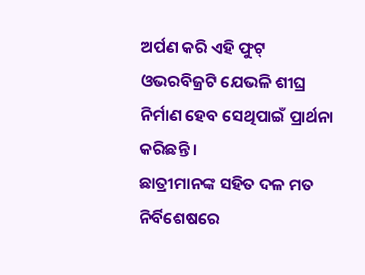ଅର୍ପଣ କରି ଏହି ଫୁଟ୍ ଓଭରବିଜ୍ରଟି ଯେଭଳି ଶୀଘ୍ର ନିର୍ମାଣ ହେବ ସେଥିପାଇଁ ପ୍ରାର୍ଥନା କରିଛନ୍ତି ।
ଛାତ୍ରୀମାନଙ୍କ ସହିତ ଦଳ ମତ ନିର୍ବିଶେଷରେ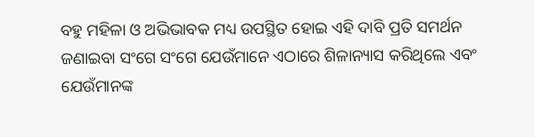ବହୁ ମହିଳା ଓ ଅଭିଭାବକ ମଧ୍ୟ ଉପସ୍ଥିତ ହୋଇ ଏହି ଦାବି ପ୍ରତି ସମର୍ଥନ ଜଣାଇବା ସଂଗେ ସଂଗେ ଯେଉଁମାନେ ଏଠାରେ ଶିଳାନ୍ୟାସ କରିଥିଲେ ଏବଂ ଯେଉଁମାନଙ୍କ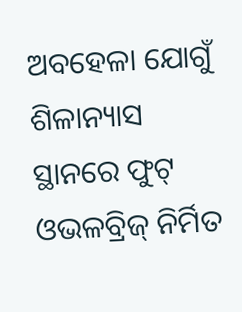ଅବହେଳା ଯୋଗୁଁ ଶିଳାନ୍ୟାସ ସ୍ଥାନରେ ଫୁଟ୍ ଓଭଳବ୍ରିଜ୍ ନିର୍ମିତ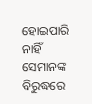ହୋଇପାରି ନାହିଁ ସେମାନଙ୍କ ବିରୁଦ୍ଧରେ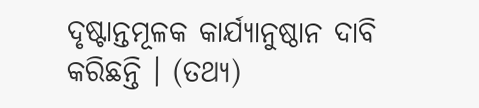ଦୃଷ୍ଟାନ୍ତମୂଳକ କାର୍ଯ୍ୟାନୁଷ୍ଠାନ ଦାବି କରିଛନ୍ତି । (ତଥ୍ୟ)